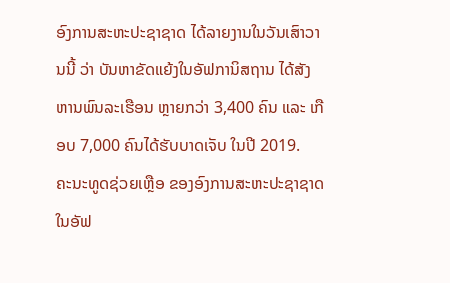ອົງການສະຫະປະຊາຊາດ ໄດ້ລາຍງານໃນວັນເສົາວານນີ້ ວ່າ ບັນຫາຂັດແຍ້ງໃນອັຟການິສຖານ ໄດ້ສັງຫານພົນລະເຮືອນ ຫຼາຍກວ່າ 3,400 ຄົນ ແລະ ເກືອບ 7,000 ຄົນໄດ້ຮັບບາດເຈັບ ໃນປີ 2019.
ຄະນະທູດຊ່ວຍເຫຼືອ ຂອງອົງການສະຫະປະຊາຊາດ ໃນອັຟ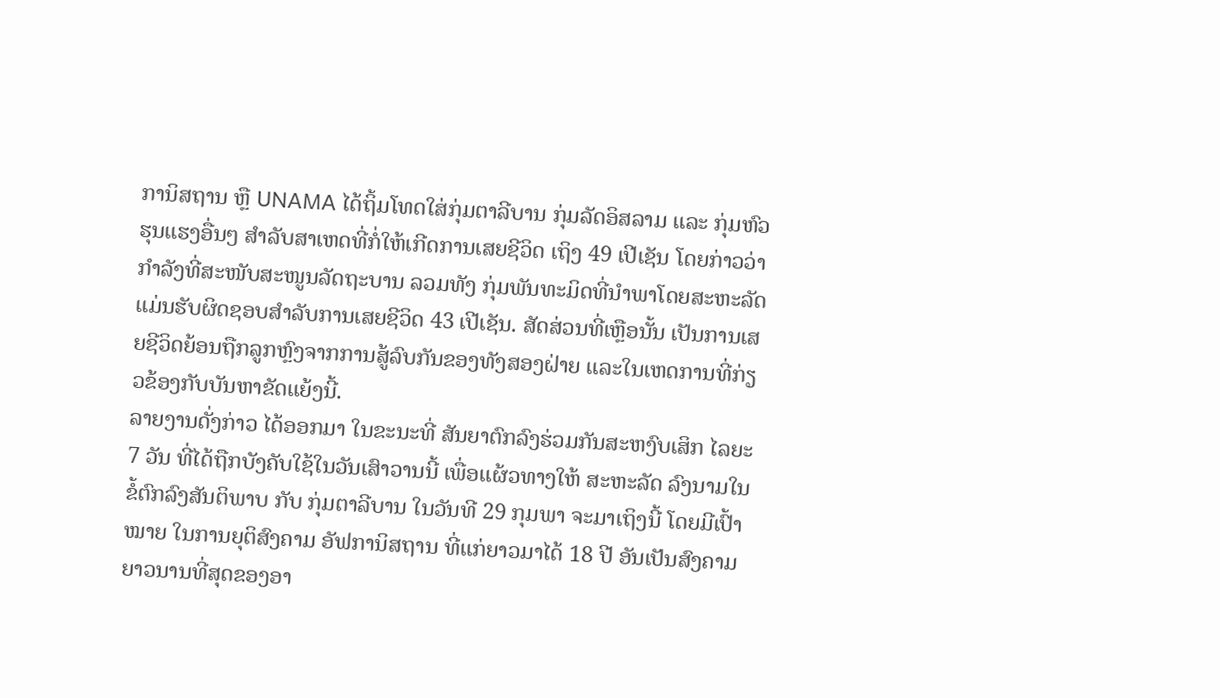ການິສຖານ ຫຼື UNAMA ໄດ້ຖິ້ມໂທດໃສ່ກຸ່ມຕາລີບານ ກຸ່ມລັດອິສລາມ ແລະ ກຸ່ມຫົວຮຸນແຮງອື່ນໆ ສຳລັບສາເຫດທີ່ກໍ່ໃຫ້ເກີດການເສຍຊີວິດ ເຖິງ 49 ເປີເຊັນ ໂດຍກ່າວວ່າ ກຳລັງທີ່ສະໜັບສະໜູນລັດຖະບານ ລວມທັງ ກຸ່ມພັນທະມິດທີ່ນຳພາໂດຍສະຫະລັດ ແມ່ນຮັບຜິດຊອບສຳລັບການເສຍຊີວິດ 43 ເປີເຊັນ. ສັດສ່ວນທີ່ເຫຼືອນັ້ນ ເປັນການເສຍຊີວິດຍ້ອນຖືກລູກຫຼົງຈາກການສູ້ລົບກັນຂອງທັງສອງຝ່າຍ ແລະໃນເຫດການທີ່ກ່ຽວຂ້ອງກັບບັນຫາຂັດແຍ້ງນີ້.
ລາຍງານດັ່ງກ່າວ ໄດ້ອອກມາ ໃນຂະນະທີ່ ສັນຍາຕົກລົງຮ່ວມກັນສະຫງົບເສິກ ໄລຍະ 7 ວັນ ທີ່ໄດ້ຖືກບັງຄັບໃຊ້ໃນວັນເສົາວານນີ້ ເພື່ອແຜ້ວທາງໃຫ້ ສະຫະລັດ ລົງນາມໃນຂໍ້ຕົກລົງສັນຕິພາບ ກັບ ກຸ່ມຕາລີບານ ໃນວັນທີ 29 ກຸມພາ ຈະມາເຖິງນີ້ ໂດຍມີເປົ້າໝາຍ ໃນການຍຸຕິສົງຄາມ ອັຟການິສຖານ ທີ່ແກ່ຍາວມາໄດ້ 18 ປີ ອັນເປັນສົງຄາມຍາວນານທີ່ສຸດຂອງອາ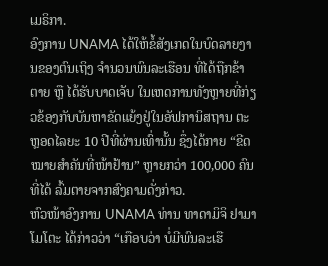ເມຣິກາ.
ອົງການ UNAMA ໄດ້ໃຫ້ຂໍ້ສັງເກດໃນບົດລາຍງານຂອງຕົນເຖິງ ຈຳນວນພົນລະເຮືອນ ທີ່ໄດ້ຖືກຂ້າຕາຍ ຫຼື ໄດ້ຮັບບາດເຈັບ ໃນເຫດການທັງຫຼາຍທີ່ກ່ຽວຂ້ອງກັບບັນຫາຂັດແຍ້ງຢູ່ໃນອັຟການິສຖານ ຕະຫຼອດໄລຍະ 10 ປີທີ່ຜ່ານເທົ່ານັ້ນ ຊຶ່ງໄດ້ກາຍ “ຂີດໝາຍສຳຄັນທີ່ໜ້າຢ້ານ” ຫຼາຍກວ່າ 100,000 ຄົນທີ່ໄດ້ ລົ້ມຕາຍຈາກສົງຄາມດັ່ງກ່າວ.
ຫົວໜ້າອົງການ UNAMA ທ່ານ ທາດາມິຈິ ຢາມາໂມໂຕະ ໄດ້ກ່າວວ່າ “ເກືອບວ່າ ບໍ່ມີພົນລະເຮື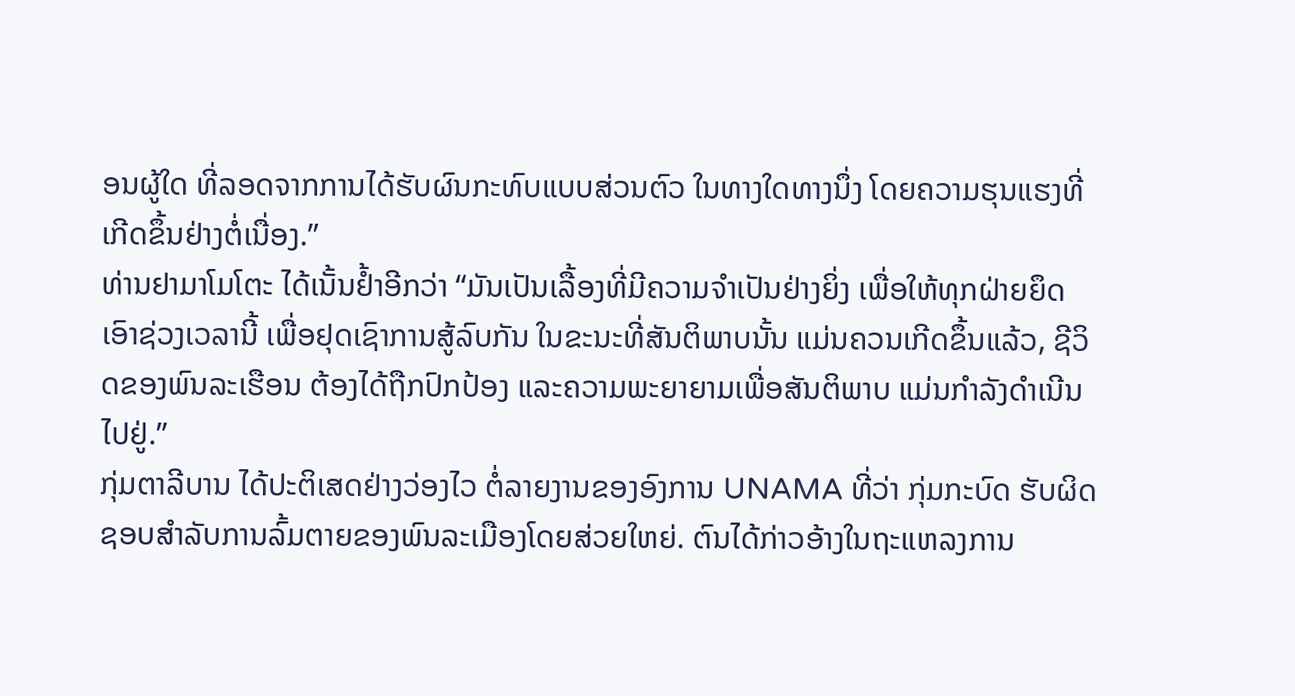ອນຜູ້ໃດ ທີ່ລອດຈາກການໄດ້ຮັບຜົນກະທົບແບບສ່ວນຕົວ ໃນທາງໃດທາງນຶ່ງ ໂດຍຄວາມຮຸນແຮງທີ່ເກີດຂຶ້ນຢ່າງຕໍ່ເນື່ອງ.”
ທ່ານຢາມາໂມໂຕະ ໄດ້ເນັ້ນຢ້ຳອີກວ່າ “ມັນເປັນເລື້ອງທີ່ມີຄວາມຈຳເປັນຢ່າງຍິ່ງ ເພື່ອໃຫ້ທຸກຝ່າຍຍຶດເອົາຊ່ວງເວລານີ້ ເພື່ອຢຸດເຊົາການສູ້ລົບກັນ ໃນຂະນະທີ່ສັນຕິພາບນັ້ນ ແມ່ນຄວນເກີດຂຶ້ນແລ້ວ, ຊີວິດຂອງພົນລະເຮືອນ ຕ້ອງໄດ້ຖືກປົກປ້ອງ ແລະຄວາມພະຍາຍາມເພື່ອສັນຕິພາບ ແມ່ນກຳລັງດຳເນີນໄປຢູ່.”
ກຸ່ມຕາລີບານ ໄດ້ປະຕິເສດຢ່າງວ່ອງໄວ ຕໍ່ລາຍງານຂອງອົງການ UNAMA ທີ່ວ່າ ກຸ່ມກະບົດ ຮັບຜິດຊອບສຳລັບການລົ້ມຕາຍຂອງພົນລະເມືອງໂດຍສ່ວຍໃຫຍ່. ຕົນໄດ້ກ່າວອ້າງໃນຖະແຫລງການ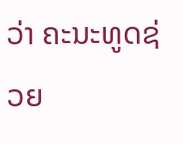ວ່າ ຄະນະທູດຊ່ວຍ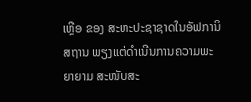ເຫຼືອ ຂອງ ສະຫະປະຊາຊາດໃນອັຟການິສຖານ ພຽງແຕ່ດຳເນີນການຄວາມພະຍາຍາມ ສະໜັບສະ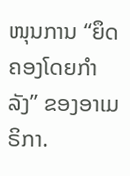ໜຸນການ “ຍຶດຄອງໂດຍກຳລັງ” ຂອງອາເມຣິກາ.